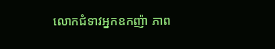លោកជំទាវអ្នកឧកញ៉ា ភាព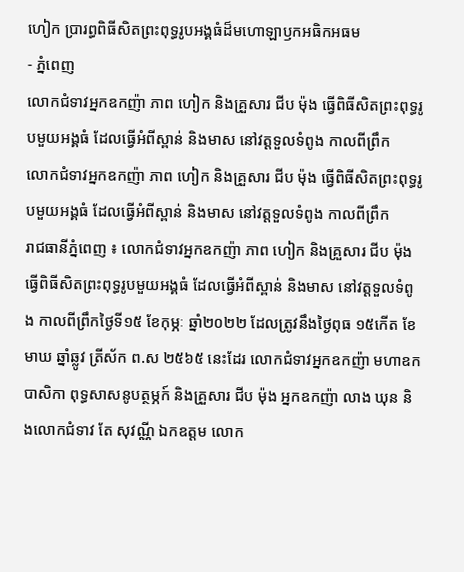ហៀក ប្រារព្ធពិធីសិតព្រះពុទ្ធរូបអង្គធំដ៏មហោឡាឫកអធិកអធម
- ភ្នំពេញ
លោកជំទាវអ្នកឧកញ៉ា ភាព ហៀក និងគ្រួសារ ជីប ម៉ុង ធ្វើពិធីសិតព្រះពុទ្ធរូបមួយអង្គធំ ដែលធ្វើអំពីស្ពាន់ និងមាស នៅវត្តទួលទំពូង កាលពីព្រឹក
លោកជំទាវអ្នកឧកញ៉ា ភាព ហៀក និងគ្រួសារ ជីប ម៉ុង ធ្វើពិធីសិតព្រះពុទ្ធរូបមួយអង្គធំ ដែលធ្វើអំពីស្ពាន់ និងមាស នៅវត្តទួលទំពូង កាលពីព្រឹក
រាជធានីភ្នំពេញ ៖ លោកជំទាវអ្នកឧកញ៉ា ភាព ហៀក និងគ្រួសារ ជីប ម៉ុង ធ្វើពិធីសិតព្រះពុទ្ធរូបមួយអង្គធំ ដែលធ្វើអំពីស្ពាន់ និងមាស នៅវត្តទួលទំពូង កាលពីព្រឹកថ្ងៃទី១៥ ខែកុម្ភៈ ឆ្នាំ២០២២ ដែលត្រូវនឹងថ្ងៃពុធ ១៥កើត ខែមាឃ ឆ្នាំឆ្លូវ ត្រីស័ក ព.ស ២៥៦៥ នេះដែរ លោកជំទាវអ្នកឧកញ៉ា មហាឧកបាសិកា ពុទ្ធសាសនូបត្ថម្ភក៍ និងគ្រួសារ ជីប ម៉ុង អ្នកឧកញ៉ា លាង ឃុន និងលោកជំទាវ តែ សុវណ្ណី ឯកឧត្តម លោក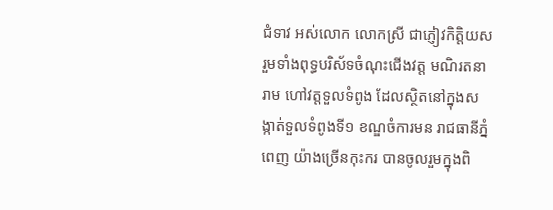ជំទាវ អស់លោក លោកស្រី ជាភ្ញៀវកិត្តិយស រួមទាំងពុទ្ធបរិស័ទចំណុះជើងវត្ត មណិរតនារាម ហៅវត្តទួលទំពូង ដែលស្ថិតនៅក្នុងសង្កាត់ទួលទំពូងទី១ ខណ្ឌចំការមន រាជធានីភ្នំពេញ យ៉ាងច្រើនកុះករ បានចូលរួមក្នុងពិ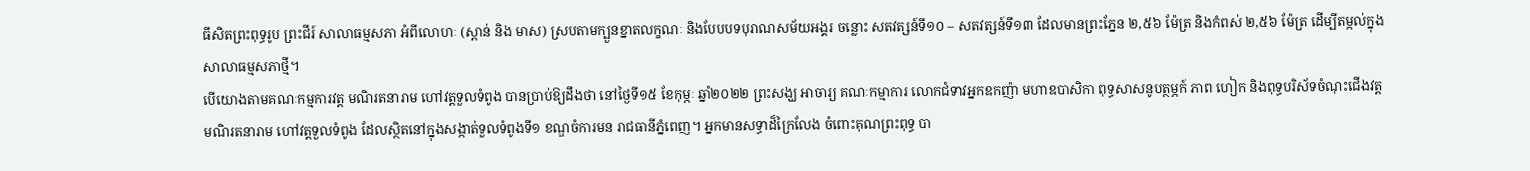ធីសិតព្រះពុទ្ធរូប ព្រះជីរ៍ សាលាធម្មសភា អំពីលោហៈ (ស្ពាន់ និង មាស) ស្របតាមក្បួនខ្នាតលក្ខណៈ និងបែបបទបុរាណសម័យអង្គរ ចន្លោះ សតវត្សន៍ទី១០ – សតវត្សន៍ទី១៣ ដែលមានព្រះភ្នែន ២,៥៦ ម៉ែត្រ និងកំពស់ ២,៥៦ ម៉ែត្រ ដើម្បីតម្កល់ក្នុងសាលាធម្មសភាថ្មី។
បើយោងតាមគណៈកម្មការវត្ត មណិរតនារាម ហៅវត្តទួលទំពូង បានប្រាប់ឱ្យដឹងថា នៅថ្ងៃទី១៥ ខែកុម្ភៈ ឆ្នាំ២០២២ ព្រះសង្ឃ អាចារ្យ គណៈកម្មាការ លោកជំទាវអ្នកឧកញ៉ា មហាឧបាសិកា ពុទ្ធសាសនូបត្ថម្ភក៍ ភាព ហៀក និងពុទ្ធបរិស័ទចំណុះជើងវត្ត មណិរតនារាម ហៅវត្តទួលទំពូង ដែលស្ថិតនៅក្នុងសង្កាត់ទួលទំពូងទី១ ខណ្ឌចំការមន រាជធានីភ្នំពេញ។ អ្នកមានសទ្ធាដ៏ក្រៃលែង ចំពោះគុណព្រះពុទ្ធ បា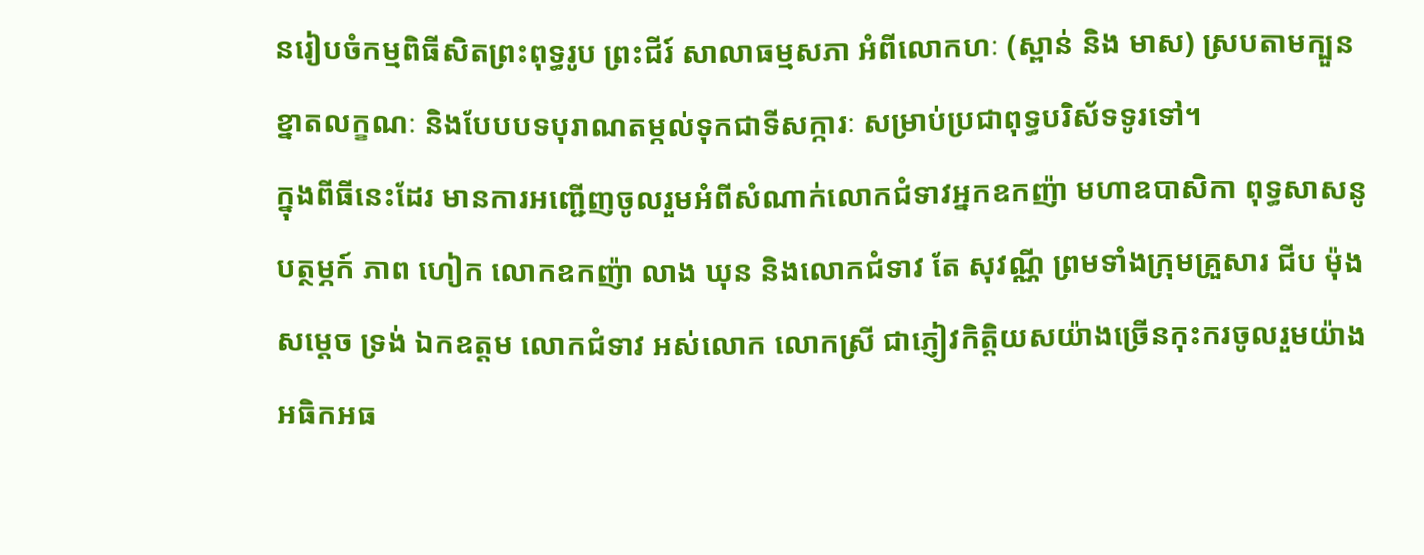នរៀបចំកម្មពិធីសិតព្រះពុទ្ធរូប ព្រះជីរ៍ សាលាធម្មសភា អំពីលោកហៈ (ស្ពាន់ និង មាស) ស្របតាមក្បួនខ្នាតលក្ខណៈ និងបែបបទបុរាណតម្កល់ទុកជាទីសក្ការៈ សម្រាប់ប្រជាពុទ្ធបរិស័ទទូរទៅ។
ក្នុងពីធីនេះដែរ មានការអញ្ជើញចូលរួមអំពីសំណាក់លោកជំទាវអ្នកឧកញ៉ា មហាឧបាសិកា ពុទ្ធសាសនូបត្ថម្ភក៍ ភាព ហៀក លោកឧកញ៉ា លាង ឃុន និងលោកជំទាវ តែ សុវណ្ណី ព្រមទាំងក្រុមគ្រួសារ ជីប ម៉ុង សម្តេច ទ្រង់ ឯកឧត្តម លោកជំទាវ អស់លោក លោកស្រី ជាភ្ញៀវកិត្តិយសយ៉ាងច្រើនកុះករចូលរួមយ៉ាងអធិកអធ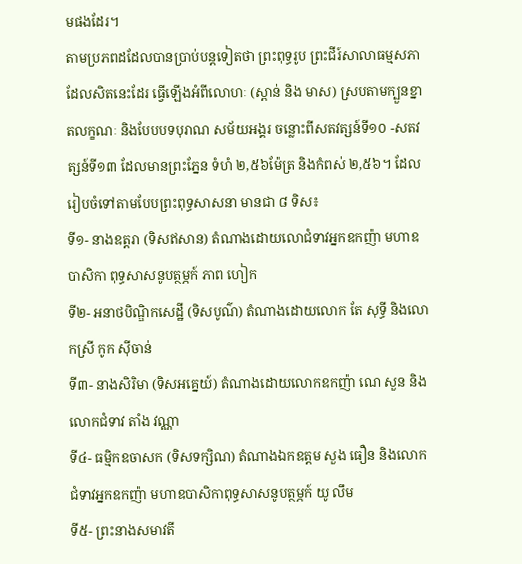មផងដែរ។
តាមប្រភពដដែលបានប្រាប់បន្តទៀតថា ព្រះពុទ្ធរូប ព្រះជីរ៍សាលាធម្មសភា ដែលសិតនេះដែរ ធ្វើឡើងអំពីលោហៈ (ស្ពាន់ និង មាស) ស្របតាមក្បួនខ្នាតលក្ខណៈ និងបែបបទបុរាណ សម័យអង្គរ ចន្លោះពីសតវត្សន៍ទី១០ -សតវត្សន៍ទី១៣ ដែលមានព្រះភ្នែន ទំហំ ២,៥៦ម៉ែត្រ និងកំពស់ ២,៥៦។ ដែលរៀបចំទៅតាមបែបព្រះពុទ្ធសាសនា មានជា ៨ ទិស៖
ទី១- នាងឧត្តរា (ទិសឥសាន) តំណាងដោយលោជំទាវអ្នកឧកញ៉ា មហាឧបាសិកា ពុទ្ធសាសនូបត្ថម្ភក៍ ភាព ហៀក
ទី២- អនាថបិណ្ឌិកសេដ្ឋី (ទិសបូណ៌) តំណាងដោយលោក តែ សុទ្ធី និងលោកស្រី កូក ស៊ីចាន់
ទី៣- នាងសិរិមា (ទិសអគ្នេយ៍) តំណាងដោយលោកឧកញ៉ា ណេ សួន និងលោកជំទាវ តាំង វណ្ណា
ទី៤- ធម្មិកឧចាសក (ទិសទក្សិណ) តំណាងឯកឧត្តម សួង ធឿន និងលោកជំទាវអ្នកឧកញ៉ា មហាឧបាសិកាពុទ្ធសាសនូបត្ថម្ភក៍ យូ លឹម
ទី៥- ព្រះនាងសមាវតី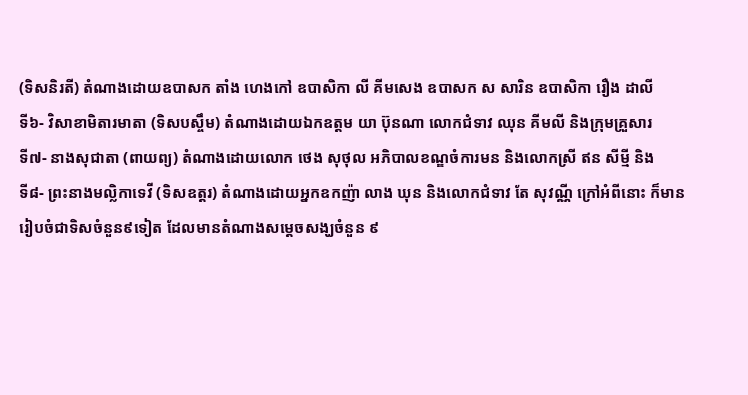(ទិសនិរតី) តំណាងដោយឧបាសក តាំង ហេងកៅ ឧបាសិកា លី គីមសេង ឧបាសក ស សារិន ឧបាសិកា រឿង ដាលី
ទី៦- វិសាខាមិតារមាតា (ទិសបស្ចឹម) តំណាងដោយឯកឧត្តម យា ប៊ុនណា លោកជំទាវ ឈុន គីមលី និងក្រុមគ្រួសារ
ទី៧- នាងសុជាតា (ពាយព្យ) តំណាងដោយលោក ថេង សុថុល អភិបាលខណ្ឌចំការមន និងលោកស្រី ឥន សីម្មី និង
ទី៨- ព្រះនាងមល្លិកាទេវី (ទិសឧត្តរ) តំណាងដោយអ្នកឧកញ៉ា លាង ឃុន និងលោកជំទាវ តែ សុវណ្ណី ក្រៅអំពីនោះ ក៏មានរៀបចំជាទិសចំនួន៩ទៀត ដែលមានតំណាងសម្តេចសង្ឃចំនួន ៩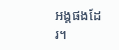អង្គផងដែរ។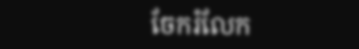ចែករំលែក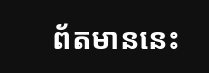ព័តមាននេះ